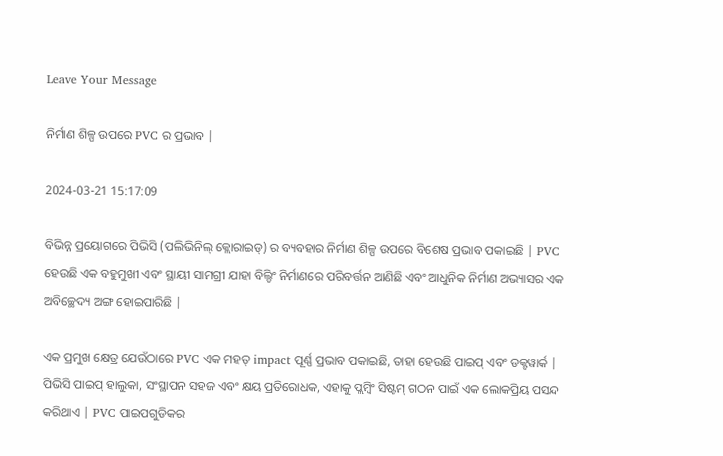Leave Your Message

ନିର୍ମାଣ ଶିଳ୍ପ ଉପରେ PVC ର ପ୍ରଭାବ |

2024-03-21 15:17:09

ବିଭିନ୍ନ ପ୍ରୟୋଗରେ ପିଭିସି (ପଲିଭିନିଲ୍ କ୍ଲୋରାଇଡ୍) ର ବ୍ୟବହାର ନିର୍ମାଣ ଶିଳ୍ପ ଉପରେ ବିଶେଷ ପ୍ରଭାବ ପକାଇଛି | PVC ହେଉଛି ଏକ ବହୁମୁଖୀ ଏବଂ ସ୍ଥାୟୀ ସାମଗ୍ରୀ ଯାହା ବିଲ୍ଡିଂ ନିର୍ମାଣରେ ପରିବର୍ତ୍ତନ ଆଣିଛି ଏବଂ ଆଧୁନିକ ନିର୍ମାଣ ଅଭ୍ୟାସର ଏକ ଅବିଚ୍ଛେଦ୍ୟ ଅଙ୍ଗ ହୋଇପାରିଛି |

ଏକ ପ୍ରମୁଖ କ୍ଷେତ୍ର ଯେଉଁଠାରେ PVC ଏକ ମହତ୍ impact ପୂର୍ଣ୍ଣ ପ୍ରଭାବ ପକାଇଛି, ତାହା ହେଉଛି ପାଇପ୍ ଏବଂ ଡକ୍ଟୱାର୍କ | ପିଭିସି ପାଇପ୍ ହାଲୁକା, ସଂସ୍ଥାପନ ସହଜ ଏବଂ କ୍ଷୟ ପ୍ରତିରୋଧକ, ଏହାକୁ ପ୍ଲମ୍ବିଂ ସିଷ୍ଟମ୍ ଗଠନ ପାଇଁ ଏକ ଲୋକପ୍ରିୟ ପସନ୍ଦ କରିଥାଏ | PVC ପାଇପଗୁଡିକର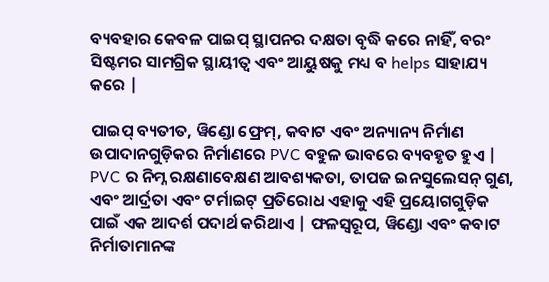ବ୍ୟବହାର କେବଳ ପାଇପ୍ ସ୍ଥାପନର ଦକ୍ଷତା ବୃଦ୍ଧି କରେ ନାହିଁ, ବରଂ ସିଷ୍ଟମର ସାମଗ୍ରିକ ସ୍ଥାୟୀତ୍ୱ ଏବଂ ଆୟୁଷକୁ ମଧ୍ୟ ବ helps ସାହାଯ୍ୟ କରେ |

ପାଇପ୍ ବ୍ୟତୀତ, ୱିଣ୍ଡୋ ଫ୍ରେମ୍, କବାଟ ଏବଂ ଅନ୍ୟାନ୍ୟ ନିର୍ମାଣ ଉପାଦାନଗୁଡ଼ିକର ନିର୍ମାଣରେ PVC ବହୁଳ ଭାବରେ ବ୍ୟବହୃତ ହୁଏ | PVC ର ନିମ୍ନ ରକ୍ଷଣାବେକ୍ଷଣ ଆବଶ୍ୟକତା, ତାପଜ ଇନସୁଲେସନ୍ ଗୁଣ, ଏବଂ ଆର୍ଦ୍ରତା ଏବଂ ଟର୍ମାଇଟ୍ ପ୍ରତିରୋଧ ଏହାକୁ ଏହି ପ୍ରୟୋଗଗୁଡ଼ିକ ପାଇଁ ଏକ ଆଦର୍ଶ ପଦାର୍ଥ କରିଥାଏ | ଫଳସ୍ୱରୂପ, ୱିଣ୍ଡୋ ଏବଂ କବାଟ ନିର୍ମାତାମାନଙ୍କ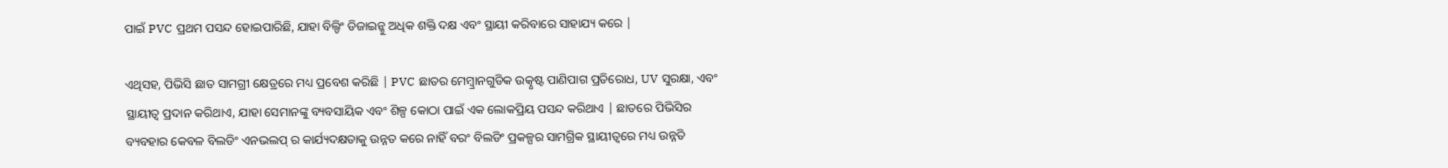ପାଇଁ PVC ପ୍ରଥମ ପସନ୍ଦ ହୋଇପାରିଛି, ଯାହା ବିଲ୍ଡିଂ ଡିଜାଇନ୍କୁ ଅଧିକ ଶକ୍ତି ଦକ୍ଷ ଏବଂ ସ୍ଥାୟୀ କରିବାରେ ସାହାଯ୍ୟ କରେ |

ଏଥିସହ, ପିଭିସି ଛାତ ସାମଗ୍ରୀ କ୍ଷେତ୍ରରେ ମଧ୍ୟ ପ୍ରବେଶ କରିଛି | PVC ଛାତର ମେମ୍ବ୍ରାନଗୁଡିକ ଉତ୍କୃଷ୍ଟ ପାଣିପାଗ ପ୍ରତିରୋଧ, UV ସୁରକ୍ଷା, ଏବଂ ସ୍ଥାୟୀତ୍ୱ ପ୍ରଦାନ କରିଥାଏ, ଯାହା ସେମାନଙ୍କୁ ବ୍ୟବସାୟିକ ଏବଂ ଶିଳ୍ପ କୋଠା ପାଇଁ ଏକ ଲୋକପ୍ରିୟ ପସନ୍ଦ କରିଥାଏ | ଛାତରେ ପିଭିସିର ବ୍ୟବହାର କେବଳ ବିଲଡିଂ ଏନଭଲପ୍ ର କାର୍ଯ୍ୟଦକ୍ଷତାକୁ ଉନ୍ନତ କରେ ନାହିଁ ବରଂ ବିଲଡିଂ ପ୍ରକଳ୍ପର ସାମଗ୍ରିକ ସ୍ଥାୟୀତ୍ୱରେ ମଧ୍ୟ ଉନ୍ନତି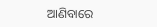ଆଣିବାରେ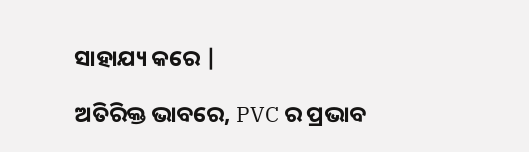ସାହାଯ୍ୟ କରେ |

ଅତିରିକ୍ତ ଭାବରେ, PVC ର ପ୍ରଭାବ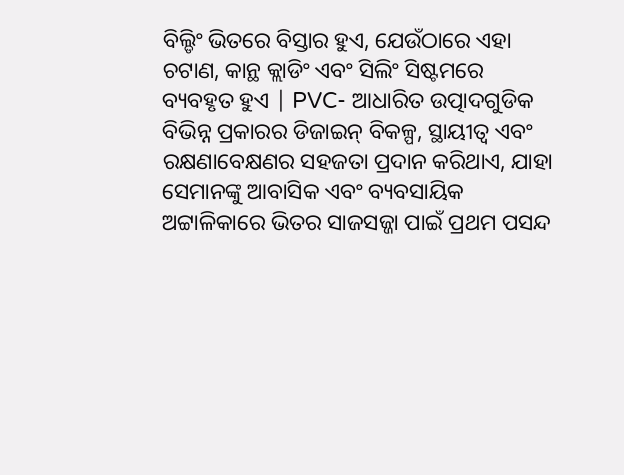ବିଲ୍ଡିଂ ଭିତରେ ବିସ୍ତାର ହୁଏ, ଯେଉଁଠାରେ ଏହା ଚଟାଣ, କାନ୍ଥ କ୍ଲାଡିଂ ଏବଂ ସିଲିଂ ସିଷ୍ଟମରେ ବ୍ୟବହୃତ ହୁଏ | PVC- ଆଧାରିତ ଉତ୍ପାଦଗୁଡିକ ବିଭିନ୍ନ ପ୍ରକାରର ଡିଜାଇନ୍ ବିକଳ୍ପ, ସ୍ଥାୟୀତ୍ୱ ଏବଂ ରକ୍ଷଣାବେକ୍ଷଣର ସହଜତା ପ୍ରଦାନ କରିଥାଏ, ଯାହା ସେମାନଙ୍କୁ ଆବାସିକ ଏବଂ ବ୍ୟବସାୟିକ ଅଟ୍ଟାଳିକାରେ ଭିତର ସାଜସଜ୍ଜା ପାଇଁ ପ୍ରଥମ ପସନ୍ଦ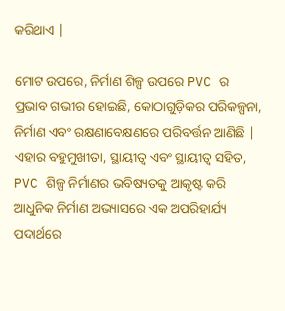କରିଥାଏ |

ମୋଟ ଉପରେ, ନିର୍ମାଣ ଶିଳ୍ପ ଉପରେ PVC ର ପ୍ରଭାବ ଗଭୀର ହୋଇଛି, କୋଠାଗୁଡ଼ିକର ପରିକଳ୍ପନା, ନିର୍ମାଣ ଏବଂ ରକ୍ଷଣାବେକ୍ଷଣରେ ପରିବର୍ତ୍ତନ ଆଣିଛି | ଏହାର ବହୁମୁଖୀତା, ସ୍ଥାୟୀତ୍ୱ ଏବଂ ସ୍ଥାୟୀତ୍ୱ ସହିତ, PVC ଶିଳ୍ପ ନିର୍ମାଣର ଭବିଷ୍ୟତକୁ ଆକୃଷ୍ଟ କରି ଆଧୁନିକ ନିର୍ମାଣ ଅଭ୍ୟାସରେ ଏକ ଅପରିହାର୍ଯ୍ୟ ପଦାର୍ଥରେ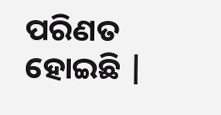ପରିଣତ ହୋଇଛି |